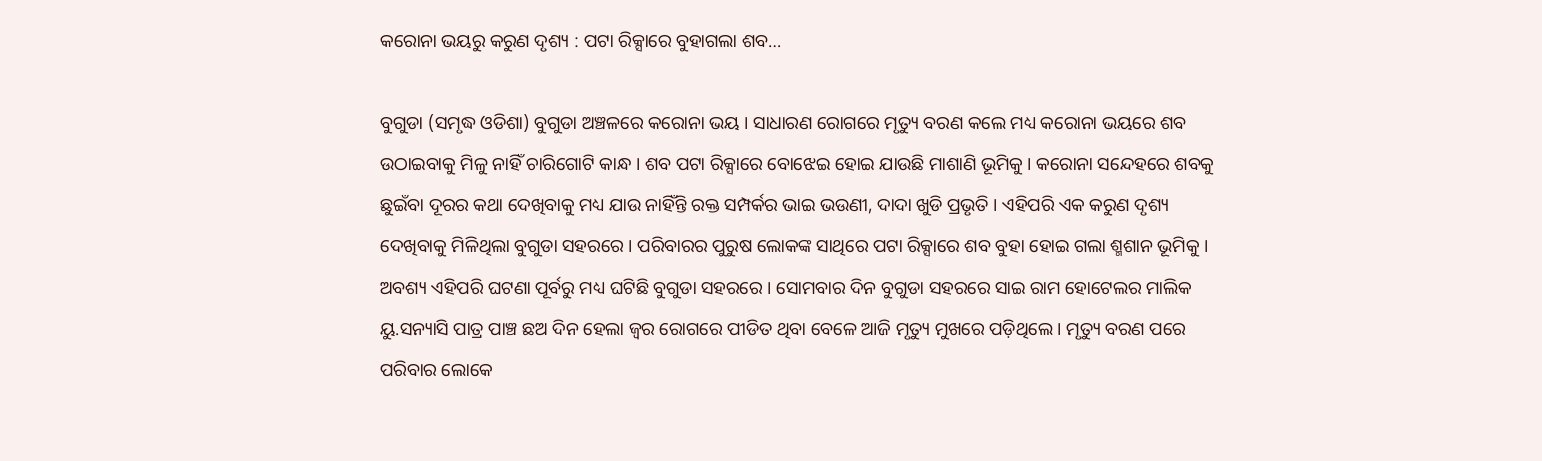କରୋନା ଭୟରୁ କରୁଣ ଦୃଶ୍ୟ : ପଟା ରିକ୍ସାରେ ବୁହାଗଲା ଶବ…

ବୁଗୁଡା (ସମୃଦ୍ଧ ଓଡିଶା) ବୁଗୁଡା ଅଞ୍ଚଳରେ କରୋନା ଭୟ । ସାଧାରଣ ରୋଗରେ ମୃତ୍ୟୁ ବରଣ କଲେ ମଧ୍ୟ କରୋନା ଭୟରେ ଶବ ଉଠାଇବାକୁ ମିଳୁ ନାହିଁ ଚାରିଗୋଟି କାନ୍ଧ । ଶବ ପଟା ରିକ୍ସାରେ ବୋଝେଇ ହୋଇ ଯାଉଛି ମାଶାଣି ଭୂମିକୁ । କରୋନା ସନ୍ଦେହରେ ଶବକୁ ଛୁଇଁବା ଦୂରର କଥା ଦେଖିବାକୁ ମଧ୍ୟ ଯାଉ ନାହିଁନ୍ତି ରକ୍ତ ସମ୍ପର୍କର ଭାଇ ଭଉଣୀ, ଦାଦା ଖୁଡି ପ୍ରଭୃତି । ଏହିପରି ଏକ କରୁଣ ଦୃଶ୍ୟ ଦେଖିବାକୁ ମିଳିଥିଲା ବୁଗୁଡା ସହରରେ । ପରିବାରର ପୁରୁଷ ଲୋକଙ୍କ ସାଥିରେ ପଟା ରିକ୍ସାରେ ଶବ ବୁହା ହୋଇ ଗଲା ଶ୍ମଶାନ ଭୂମିକୁ । ଅବଶ୍ୟ ଏହିପରି ଘଟଣା ପୂର୍ବରୁ ମଧ୍ୟ ଘଟିଛି ବୁଗୁଡା ସହରରେ । ସୋମବାର ଦିନ ବୁଗୁଡା ସହରରେ ସାଇ ରାମ ହୋଟେଲର ମାଲିକ ୟୁ.ସନ୍ୟାସି ପାତ୍ର ପାଞ୍ଚ ଛଅ ଦିନ ହେଲା ଜ୍ୱର ରୋଗରେ ପୀଡିତ ଥିବା ବେଳେ ଆଜି ମୃତ୍ୟୁ ମୁଖରେ ପଡ଼ିଥିଲେ । ମୃତ୍ୟୁ ବରଣ ପରେ ପରିବାର ଲୋକେ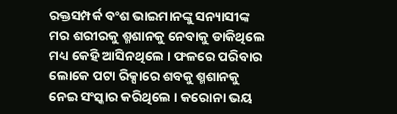ରକ୍ତସମ୍ପର୍କ ବଂଶ ଭାଇମାନଙ୍କୁ ସନ୍ୟାସୀଙ୍କ ମର ଶରୀରକୁ ଶ୍ମଶାନକୁ ନେବାକୁ ଡାକିଥିଲେ ମଧ୍ୟ କେହି ଆସିନଥିଲେ । ଫଳରେ ପରିବାର ଲୋକେ ପଟା ରିକ୍ସାରେ ଶବକୁ ଶ୍ମଶାନକୁ ନେଇ ସଂସ୍କାର କରିଥିଲେ । କରୋନା ଭୟ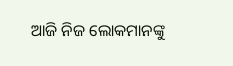ଆଜି ନିଜ ଲୋକମାନଙ୍କୁ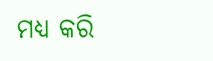ମଧ୍ୟ କରି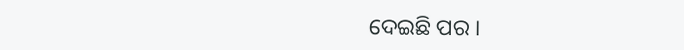ଦେଇଛି ପର ।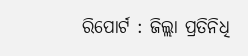ରିପୋର୍ଟ : ଜିଲ୍ଲା ପ୍ରତିନିଧି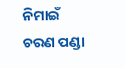ନିମାଇଁ ଚରଣ ପଣ୍ଡା